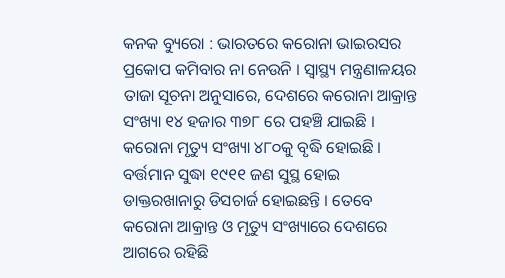କନକ ବ୍ୟୁରୋ : ଭାରତରେ କରୋନା ଭାଇରସର ପ୍ରକୋପ କମିବାର ନା ନେଉନି । ସ୍ୱାସ୍ଥ୍ୟ ମନ୍ତ୍ରଣାଳୟର ତାଜା ସୂଚନା ଅନୁସାରେ, ଦେଶରେ କରୋନା ଆକ୍ରାନ୍ତ ସଂଖ୍ୟା ୧୪ ହଜାର ୩୭୮ ରେ ପହଞ୍ଚି ଯାଇଛି । କରୋନା ମୃତ୍ୟୁ ସଂଖ୍ୟା ୪୮୦କୁ ବୃଦ୍ଧି ହୋଇଛି । ବର୍ତ୍ତମାନ ସୁଦ୍ଧା ୧୯୧୧ ଜଣ ସୁସ୍ଥ ହୋଇ ଡାକ୍ତରଖାନାରୁ ଡିସଚାର୍ଜ ହୋଇଛନ୍ତି । ତେବେ କରୋନା ଆକ୍ରାନ୍ତ ଓ ମୃତ୍ୟୁ ସଂଖ୍ୟାରେ ଦେଶରେ ଆଗରେ ରହିଛି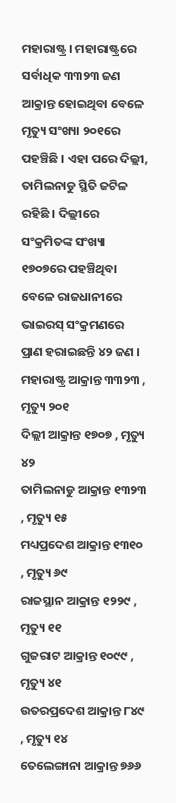ମହାରାଷ୍ଟ୍ର । ମହାରାଷ୍ଟ୍ରରେ ସର୍ବାଧିକ ୩୩୨୩ ଜଣ ଆକ୍ରାନ୍ତ ହୋଇଥିବା ବେଳେ ମୃତ୍ୟୁ ସଂଖ୍ୟା ୨୦୧ରେ ପହଞ୍ଚିଛି । ଏହା ପରେ ଦିଲ୍ଲୀ, ତାମିଲନାଡୁ ସ୍ଥିତି ଜଟିଳ ରହିଛି । ଦିଲ୍ଲୀରେ ସଂକ୍ରମିତଙ୍କ ସଂଖ୍ୟା ୧୭୦୭ରେ ପହଞ୍ଚିଥିବା ବେଳେ ରାଜଧାନୀରେ ଭାଇରସ୍ ସଂକ୍ରମଣରେ ପ୍ରାଣ ହରାଇଛନ୍ତି ୪୨ ଜଣ ।
ମହାରାଷ୍ଟ୍ର ଆକ୍ରାନ୍ତ ୩୩୨୩ , ମୃତ୍ୟୁ ୨୦୧
ଦିଲ୍ଲୀ ଆକ୍ରାନ୍ତ ୧୭୦୭ , ମୃତ୍ୟୁ ୪୨
ତାମିଲନାଡୁ ଆକ୍ରାନ୍ତ ୧୩୨୩ , ମୃତ୍ୟୁ ୧୫
ମଧ୍ୟପ୍ରଦେଶ ଆକ୍ରାନ୍ତ ୧୩୧୦ , ମୃତ୍ୟୁ ୬୯
ରାଜସ୍ଥାନ ଆକ୍ରାନ୍ତ ୧୨୨୯ , ମୃତ୍ୟୁ ୧୧
ଗୁଜରାଟ ଆକ୍ରାନ୍ତ ୧୦୯୯ , ମୃତ୍ୟୁ ୪୧
ଉତରପ୍ରଦେଶ ଆକ୍ରାନ୍ତ ୮୪୯ , ମୃତ୍ୟୁ ୧୪
ତେଲେଙ୍ଗାନା ଆକ୍ରାନ୍ତ ୭୬୬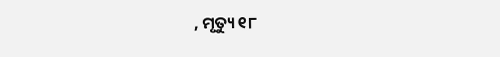, ମୃତ୍ୟୁ ୧୮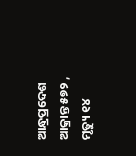ଆନ୍ଧ୍ରପ୍ରଦେଶ ଆକ୍ରାନ୍ତ ୫୭୨ , ମୃତ୍ୟୁ ୧୪